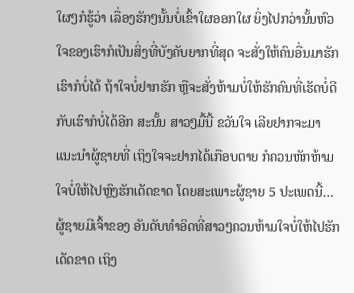ໃຜໆກໍຮູ້ວ່າ ເລື່ອງຮັກໆນັ້ນບໍ່ເຂົ້າໃຜອອກໃຜ ຍິ່ງໄປກວ່ານັ້ນຫົວໃຈຂອງເຮົາກໍເປັນສິ່ງທີ່ບັງຄັບຍາກທີ່ສຸດ ຈະສັ່ງໃຫ້ຄົນອື່ນມາຮັກເຮົາກໍບໍ່ໄດ້ ຖ້າໃຈບໍ່ຢາກຮັກ ຫຼືຈະສັ່ງຫ້າມບໍ່ໃຫ້ຮັກຄົນທີ່ເຮັດບໍ່ດີກັບເຮົາກໍບໍ່ໄດ້ອີກ ສະນັ້ນ ສາວໆມື້ນີ້ ຂວັນໃຈ ເລີຍຢາກຈະມາແນະນໍາຜູ້ຊາຍທີ່ ເຖິງໃຈຈະຢາກໄດ້ເກືອບຕາຍ ກໍຄວນຫັກຫ້າມໃຈບໍ່ໃຫ້ໄປຫຼົງຮັກເດັດຂາດ ໂດຍສະເພາະຜູ້ຊາຍ 5 ປະເພດນີ້… ຜູ້ຊາຍມີເຈົ້າຂອງ ອັນດັບທໍາອິດທີ່ສາວໆຄວນຫ້າມໃຈບໍ່ໃຫ້ໄປຮັກເດັດຂາດ ເຖິງ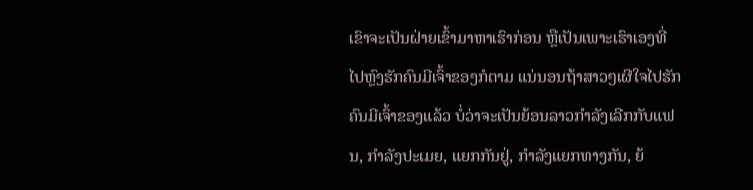ເຂົາຈະເປັນຝ່າຍເຂົ້າມາຫາເຮົາກ່ອນ ຫຼືເປັນເພາະເຮົາເອງທີ່ໄປຫຼົງຮັກຄົນມີເຈົ້າຂອງກໍຕາມ ແນ່ນອນຖ້າສາວໆເຜີໃຈໄປຮັກຄົນມີເຈົ້າຂອງແລ້ວ ບໍ່ວ່າຈະເປັນຍ້ອນລາວກໍາລັງເລີກກັບແຟນ, ກໍາລັງປະເມຍ, ແຍກກັນຢູ່, ກໍາລັງແຍກທາງກັນ, ຍ້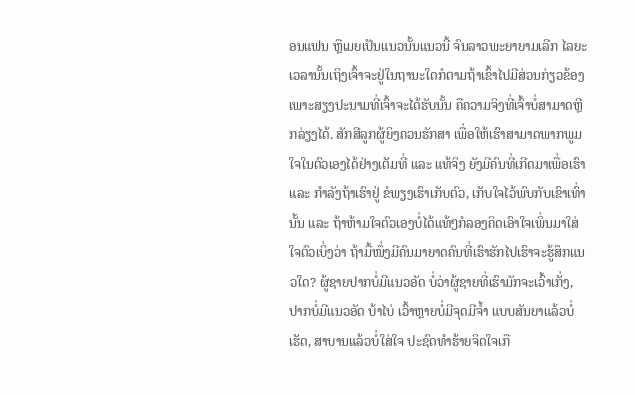ອນແຟນ ຫຼືເມຍເປັນແນວນັ້ນແນວນີ້ ຈົນລາວພະຍາຍາມເລີກ ໄລຍະເວລານັ້ນເຖິງເຈົ້າຈະຢູ່ໃນຖານະໃດກໍຕາມຖ້າເຂົ້າໄປມີສ່ວນກ່ຽວຂ້ອງ ເພາະສຽງປະນາມທີ່ເຈົ້າຈະໄດ້ຮັບນັ້ນ ຄືຄວາມຈິງທີ່ເຈົ້າບໍ່ສາມາດຫຼີກລ່ຽງໄດ້. ສັກສີລູກຜູ້ຍິງຄວນຮັກສາ ເພື່ອໃຫ້ເຮົາສາມາດພາກພູມໃຈໃນຕົວເອງໄດ້ຢ່າງເຕັມທີ່ ແລະ ແທ້ຈິງ ຍັງມີຄົນທີ່ເກີດມາເພື່ອເຮົາ ແລະ ກໍາລັງຖ້າເຮົາຢູ່ ຂໍພຽງເຮົາເກັບຕົວ, ເກັບໃຈໄວ້ພົບກັບເຂົາເທົ່ານັ້ນ ແລະ ຖ້າຫ້າມໃຈຕົວເອງບໍ່ໄດ້ແທ້ໆກໍລອງຄິດເອົາໃຈເພິ່ນມາໃສ່ໃຈຕົວເບິ່ງວ່າ ຖ້າມື້ໜຶ່ງມີຄົນມາຍາດຄົນທີ່ເຮົາຮັກໄປເຮົາຈະຮູ້ສຶກແນວໃດ? ຜູ້ຊາຍປາກບໍ່ມີແນວອັດ ບໍ່ວ່າຜູ້ຊາຍທີ່ເຮົາມັກຈະເວົ້າເກັ່ງ, ປາກບໍ່ມີແນວອັດ ບ້າໄບ່ ເວົ້າຫຼາຍບໍ່ມີຈຸດມີຈ້ຳ ແບບສັນຍາແລ້ວບໍ່ເຮັດ, ສາບານແລ້ວບໍ່ໃສ່ໃຈ ປະຊົດທໍາຮ້າຍຈິດໃຈເກື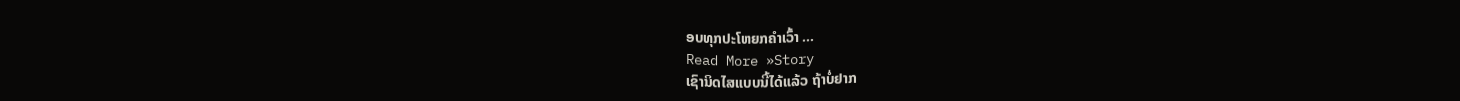ອບທຸກປະໂຫຍກຄໍາເວົ້າ …
Read More »Story
ເຊົານິດໄສແບບນີ້ໄດ້ແລ້ວ ຖ້າບໍ່ຢາກ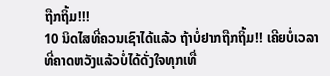ຖືກຖິ້ມ!!!
10 ນິດໄສທີ່ຄວນເຊົາໄດ້ແລ້ວ ຖ້າບໍ່ຢາກຖືກຖິ້ມ!! ເຄີຍບໍ່ເວລາທີ່ຄາດຫວັງແລ້ວບໍ່ໄດ້ດັ່ງໃຈທຸກເທື່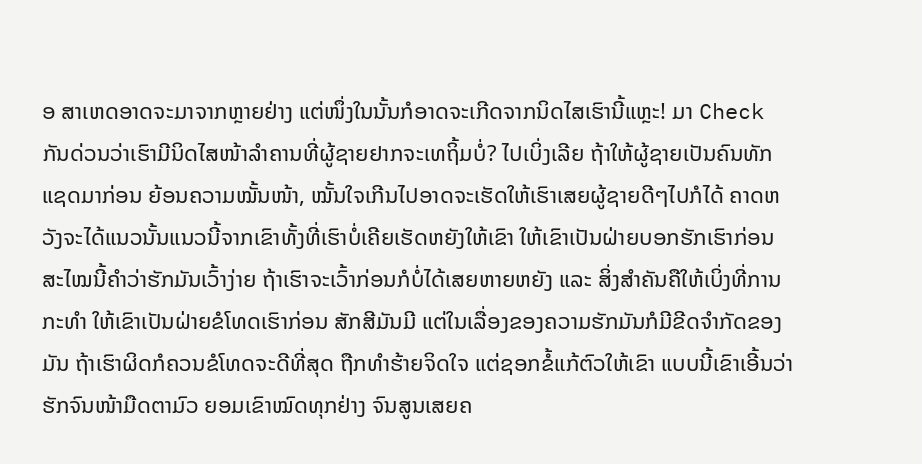ອ ສາເຫດອາດຈະມາຈາກຫຼາຍຢ່າງ ແຕ່ໜຶ່ງໃນນັ້ນກໍອາດຈະເກີດຈາກນິດໄສເຮົານີ້ແຫຼະ! ມາ Check ກັນດ່ວນວ່າເຮົາມີນິດໄສໜ້າລໍາຄານທີ່ຜູ້ຊາຍຢາກຈະເທຖິ້ມບໍ່? ໄປເບິ່ງເລີຍ ຖ້າໃຫ້ຜູ້ຊາຍເປັນຄົນທັກແຊດມາກ່ອນ ຍ້ອນຄວາມໝັ້ນໜ້າ, ໝັ້ນໃຈເກີນໄປອາດຈະເຮັດໃຫ້ເຮົາເສຍຜູ້ຊາຍດີໆໄປກໍໄດ້ ຄາດຫວັງຈະໄດ້ແນວນັ້ນແນວນີ້ຈາກເຂົາທັ້ງທີ່ເຮົາບໍ່ເຄີຍເຮັດຫຍັງໃຫ້ເຂົາ ໃຫ້ເຂົາເປັນຝ່າຍບອກຮັກເຮົາກ່ອນ ສະໄໝນີ້ຄໍາວ່າຮັກມັນເວົ້າງ່າຍ ຖ້າເຮົາຈະເວົ້າກ່ອນກໍບໍ່ໄດ້ເສຍຫາຍຫຍັງ ແລະ ສິ່ງສໍາຄັນຄືໃຫ້ເບິ່ງທີ່ການກະທໍາ ໃຫ້ເຂົາເປັນຝ່າຍຂໍໂທດເຮົາກ່ອນ ສັກສີມັນມີ ແຕ່ໃນເລື່ອງຂອງຄວາມຮັກມັນກໍມີຂີດຈໍາກັດຂອງມັນ ຖ້າເຮົາຜິດກໍຄວນຂໍໂທດຈະດີທີ່ສຸດ ຖືກທໍາຮ້າຍຈິດໃຈ ແຕ່ຊອກຂໍ້ແກ້ຕົວໃຫ້ເຂົາ ແບບນີ້ເຂົາເອີ້ນວ່າຮັກຈົນໜ້າມືດຕາມົວ ຍອມເຂົາໝົດທຸກຢ່າງ ຈົນສູນເສຍຄ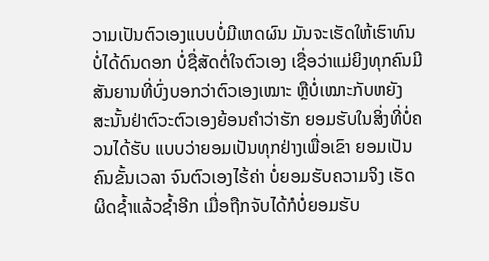ວາມເປັນຕົວເອງແບບບໍ່ມີເຫດຜົນ ມັນຈະເຮັດໃຫ້ເຮົາທົນບໍ່ໄດ້ດົນດອກ ບໍ່ຊື່ສັດຕໍ່ໃຈຕົວເອງ ເຊື່ອວ່າແມ່ຍິງທຸກຄົນມີສັນຍານທີ່ບົ່ງບອກວ່າຕົວເອງເໝາະ ຫຼືບໍ່ເໝາະກັບຫຍັງ ສະນັ້ນຢ່າຕົວະຕົວເອງຍ້ອນຄໍາວ່າຮັກ ຍອມຮັບໃນສິ່ງທີ່ບໍ່ຄວນໄດ້ຮັບ ແບບວ່າຍອມເປັນທຸກຢ່າງເພື່ອເຂົາ ຍອມເປັນຄົນຂັ້ນເວລາ ຈົນຕົວເອງໄຮ້ຄ່າ ບໍ່ຍອມຮັບຄວາມຈິງ ເຮັດຜິດຊໍ້າແລ້ວຊໍ້າອີກ ເມື່ອຖືກຈັບໄດ້ກໍບໍ່ຍອມຮັບ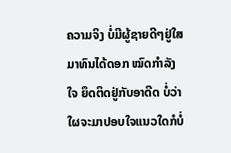ຄວາມຈິງ ບໍ່ມີຜູ້ຊາຍດີໆຢູ່ໃສມາທົນໄດ້ດອກ ໝົດກໍາລັງໃຈ ຍຶດຕິດຢູ່ກັບອາດີດ ບໍ່ວ່າໃຜຈະມາປອບໃຈແນວໃດກໍບໍ່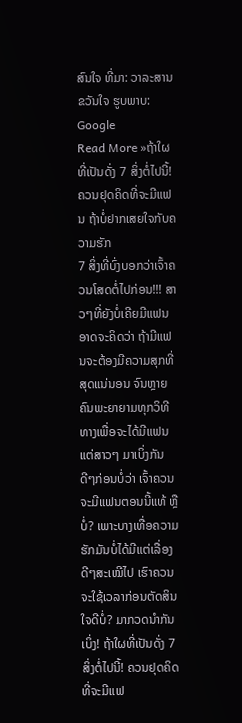ສົນໃຈ ທີ່ມາ: ວາລະສານ ຂວັນໃຈ ຮູບພາບ: Google
Read More »ຖ້າໃຜທີ່ເປັນດັ່ງ 7 ສິ່ງຕໍ່ໄປນີ້! ຄວນຢຸດຄິດທີ່ຈະມີແຟນ ຖ້າບໍ່ຢາກເສຍໃຈກັບຄວາມຮັກ
7 ສິ່ງທີ່ບົ່ງບອກວ່າເຈົ້າຄວນໂສດຕໍ່ໄປກ່ອນ!!! ສາວໆທີ່ຍັງບໍ່ເຄີຍມີແຟນອາດຈະຄິດວ່າ ຖ້າມີແຟນຈະຕ້ອງມີຄວາມສຸກທີ່ສຸດແນ່ນອນ ຈົນຫຼາຍຄົນພະຍາຍາມທຸກວິທີທາງເພື່ອຈະໄດ້ມີແຟນ ແຕ່ສາວໆ ມາເບິ່ງກັນດີໆກ່ອນບໍ່ວ່າ ເຈົ້າຄວນຈະມີແຟນຕອນນີ້ແທ້ ຫຼືບໍ່? ເພາະບາງເທື່ອຄວາມຮັກມັນບໍ່ໄດ້ມີແຕ່ເລື່ອງດີໆສະເໝີໄປ ເຮົາຄວນຈະໃຊ້ເວລາກ່ອນຕັດສິນໃຈດີບໍ່? ມາກວດນໍາກັນເບິ່ງ! ຖ້າໃຜທີ່ເປັນດັ່ງ 7 ສິ່ງຕໍ່ໄປນີ້! ຄວນຢຸດຄິດທີ່ຈະມີແຟ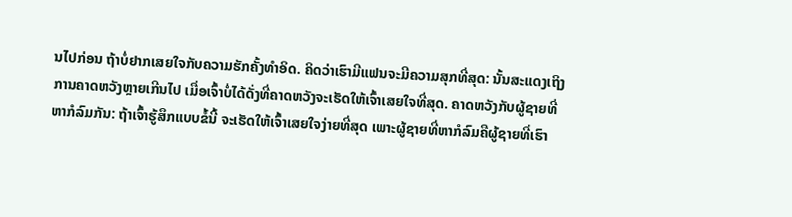ນໄປກ່ອນ ຖ້າບໍ່ຢາກເສຍໃຈກັບຄວາມຮັກຄັ້ງທໍາອິດ. ຄິດວ່າເຮົາມີແຟນຈະມີຄວາມສຸກທີ່ສຸດ: ນັ້ນສະແດງເຖິງການຄາດຫວັງຫຼາຍເກີນໄປ ເມື່ອເຈົ້າບໍ່ໄດ້ດັ່ງທີ່ຄາດຫວັງຈະເຮັດໃຫ້ເຈົ້າເສຍໃຈທີ່ສຸດ. ຄາດຫວັງກັບຜູ້ຊາຍທີ່ຫາກໍລົມກັນ: ຖ້າເຈົ້າຮູ້ສຶກແບບຂໍ້ນີ້ ຈະເຮັດໃຫ້ເຈົ້າເສຍໃຈງ່າຍທີ່ສຸດ ເພາະຜູ້ຊາຍທີ່ຫາກໍລົມຄືຜູ້ຊາຍທີ່ເຮົາ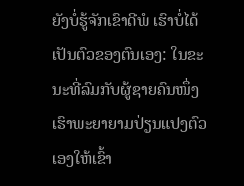ຍັງບໍ່ຮູ້ຈັກເຂົາດີພໍ ເຮົາບໍ່ໄດ້ເປັນຕົວຂອງຕົນເອງ: ໃນຂະນະທີ່ລົມກັບຜູ້ຊາຍຄົນໜຶ່ງ ເຮົາພະຍາຍາມປ່ຽນແປງຕົວເອງໃຫ້ເຂົ້າ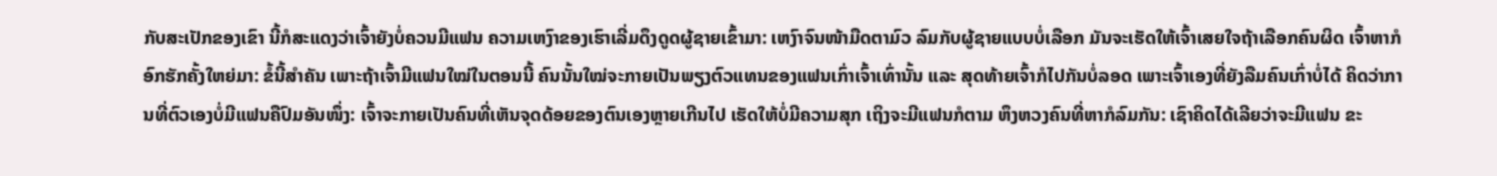ກັບສະເປັກຂອງເຂົາ ນີ້ກໍສະແດງວ່າເຈົ້າຍັງບໍ່ຄວນມີແຟນ ຄວາມເຫງົາຂອງເຮົາເລີ່ມດຶງດູດຜູ້ຊາຍເຂົ້າມາ: ເຫງົາຈົນໜ້າມືດຕາມົວ ລົມກັບຜູ້ຊາຍແບບບໍ່ເລືອກ ມັນຈະເຮັດໃຫ້ເຈົ້າເສຍໃຈຖ້າເລືອກຄົນຜິດ ເຈົ້າຫາກໍອົກຮັກຄັ້ງໃຫຍ່ມາ: ຂໍ້ນີ້ສໍາຄັນ ເພາະຖ້າເຈົ້າມີແຟນໃໝ່ໃນຕອນນີ້ ຄົນນັ້ນໃໝ່ຈະກາຍເປັນພຽງຕົວແທນຂອງແຟນເກົ່າເຈົ້າເທົ່ານັ້ນ ແລະ ສຸດທ້າຍເຈົ້າກໍໄປກັນບໍ່ລອດ ເພາະເຈົ້າເອງທີ່ຍັງລືມຄົນເກົ່າບໍ່ໄດ້ ຄິດວ່າການທີ່ຕົວເອງບໍ່ມີແຟນຄືປົມອັນໜຶ່ງ: ເຈົ້າຈະກາຍເປັນຄົນທີ່ເຫັນຈຸດດ້ອຍຂອງຕົນເອງຫຼາຍເກີນໄປ ເຮັດໃຫ້ບໍ່ມີຄວາມສຸກ ເຖິງຈະມີແຟນກໍຕາມ ຫຶງຫວງຄົນທີ່ຫາກໍລົມກັນ: ເຊົາຄິດໄດ້ເລີຍວ່າຈະມີແຟນ ຂະ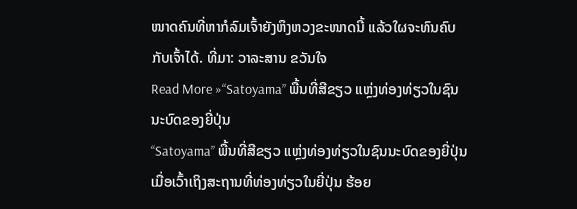ໜາດຄົນທີ່ຫາກໍລົມເຈົ້າຍັງຫຶງຫວງຂະໜາດນີ້ ແລ້ວໃຜຈະທົນຄົບກັບເຈົ້າໄດ້. ທີ່ມາ: ວາລະສານ ຂວັນໃຈ
Read More »“Satoyama” ພື້ນທີ່ສີຂຽວ ແຫຼ່ງທ່ອງທ່ຽວໃນຊົນນະບົດຂອງຍີ່ປຸ່ນ
“Satoyama” ພື້ນທີ່ສີຂຽວ ແຫຼ່ງທ່ອງທ່ຽວໃນຊົນນະບົດຂອງຍີ່ປຸ່ນ ເມື່ອເວົ້າເຖິງສະຖານທີ່ທ່ອງທ່ຽວໃນຍີ່ປຸ່ນ ຮ້ອຍ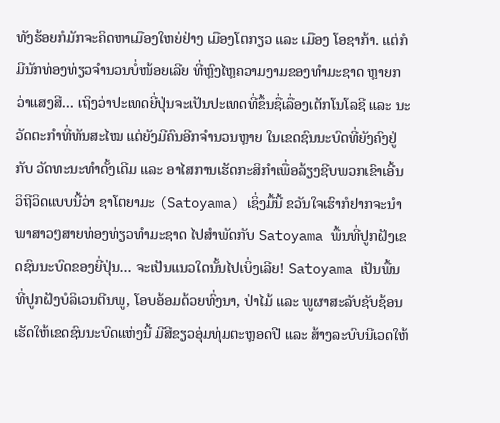ທັງຮ້ອຍກໍມັກຈະຄິດຫາເມືອງໃຫຍ່ຢ່າງ ເມືອງໂຕກຽວ ແລະ ເມືອງ ໂອຊາກ້າ. ແຕ່ກໍມີນັກທ່ອງທ່ຽວຈໍານວນບໍ່ໜ້ອຍເລີຍ ທີ່ຫຼົງໄຫຼຄວາມງາມຂອງທໍາມະຊາດ ຫຼາຍກວ່າແສງສີ… ເຖິງວ່າປະເທດຍີ່ປຸ່ນຈະເປັນປະເທດທີ່ຂຶ້ນຊື່ເລື່ອງເຕັກໂນໂລຊີ ແລະ ນະວັດຕະກໍາທີ່ທັນສະໄໝ ແຕ່ຍັງມີຄົນອີກຈໍານວນຫຼາຍ ໃນເຂດຊົນນະບົດທີ່ຍັງຄົງຢູ່ກັບ ວັດທະນະທໍາດັ້ງເດີມ ແລະ ອາໄສການເຮັດກະສິກໍາເພື່ອລ້ຽງຊີບພວກເຂົາເອີ້ນວິຖີວິດແບບນີ້ວ່າ ຊາໂຕຍາມະ (Satoyama) ເຊິ່ງມື້ນີ້ ຂວັນໃຈເຮົາກໍຢາກຈະນໍາພາສາວໆສາຍທ່ອງທ່ຽວທໍາມະຊາດ ໄປສໍາພັດກັບ Satoyama ພື້ນທີ່ປູກຝັງເຂດຊົນນະບົດຂອງຍີ່ປຸ່ນ… ຈະເປັນແນວໃດນັ້ນໄປເບິ່ງເລີຍ! Satoyama ເປັນພື້ນທີ່ປູກຝັງບໍລິເວນຕີນພູ, ໂອບອ້ອມດ້ວຍທົ່ງນາ, ປ່າໄມ້ ແລະ ພູຜາສະລັບຊັບຊ້ອນ ເຮັດໃຫ້ເຂດຊົນນະບົດແຫ່ງນີ້ ມີສີຂຽວອຸ່ມທຸ່ມຕະຫຼອດປີ ແລະ ສ້າງລະບົບນີເວດໃຫ້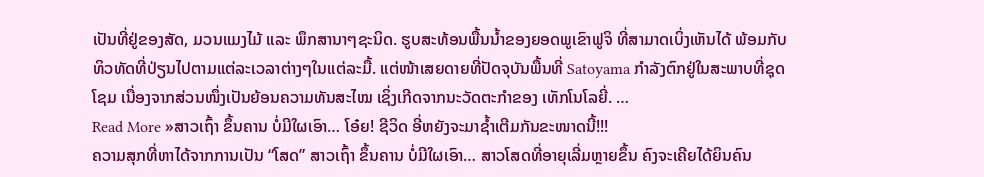ເປັນທີ່ຢູ່ຂອງສັດ, ມວນແມງໄມ້ ແລະ ພຶກສານາໆຊະນິດ. ຮູບສະທ້ອນພື້ນນໍ້າຂອງຍອດພູເຂົາຟູຈິ ທີ່ສາມາດເບິ່ງເຫັນໄດ້ ພ້ອມກັບທິວທັດທີ່ປ່ຽນໄປຕາມແຕ່ລະເວລາຕ່າງໆໃນແຕ່ລະມື້. ແຕ່ໜ້າເສຍດາຍທີ່ປັດຈຸບັນພື້ນທີ່ Satoyama ກໍາລັງຕົກຢູ່ໃນສະພາບທີ່ຊຸດໂຊມ ເນື່ອງຈາກສ່ວນໜຶ່ງເປັນຍ້ອນຄວາມທັນສະໄໝ ເຊິ່ງເກີດຈາກນະວັດຕະກໍາຂອງ ເທັກໂນໂລຍີ່. …
Read More »ສາວເຖົ້າ ຂຶ້ນຄານ ບໍ່ມີໃຜເອົາ… ໂອ໋ຍ! ຊີວິດ ອີ່ຫຍັງຈະມາຊໍ້າເຕີມກັນຂະໜາດນີ້!!!
ຄວາມສຸກທີ່ຫາໄດ້ຈາກການເປັນ “ໂສດ” ສາວເຖົ້າ ຂຶ້ນຄານ ບໍ່ມີໃຜເອົາ… ສາວໂສດທີ່ອາຍຸເລີ່ມຫຼາຍຂຶ້ນ ຄົງຈະເຄີຍໄດ້ຍິນຄົນ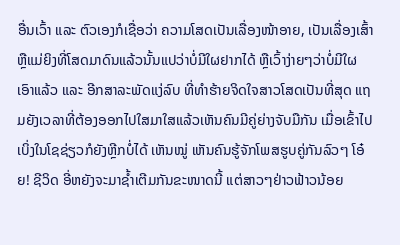ອື່ນເວົ້າ ແລະ ຕົວເອງກໍເຊື່ອວ່າ ຄວາມໂສດເປັນເລື່ອງໜ້າອາຍ, ເປັນເລື່ອງເສົ້າ ຫຼືແມ່ຍິງທີ່ໂສດມາດົນແລ້ວນັ້ນແປວ່າບໍ່ມີໃຜຢາກໄດ້ ຫຼືເວົ້າງ່າຍໆວ່າບໍ່ມີໃຜເອົາແລ້ວ ແລະ ອີກສາລະພັດແງ່ລົບ ທີ່ທໍາຮ້າຍຈິດໃຈສາວໂສດເປັນທີ່ສຸດ ແຖມຍັງເວລາທີ່ຕ້ອງອອກໄປໃສມາໃສແລ້ວເຫັນຄົນມີຄູ່ຍ່າງຈັບມືກັນ ເມື່ອເຂົ້າໄປເບິ່ງໃນໂຊຊ່ຽວກໍຍັງຫຼີກບໍ່ໄດ້ ເຫັນໝູ່ ເຫັນຄົນຮູ້ຈັກໂພສຮູບຄູ່ກັນລົວໆ ໂອ໋ຍ! ຊີວິດ ອີ່ຫຍັງຈະມາຊໍ້າເຕີມກັນຂະໜາດນີ້ ແຕ່ສາວໆຢ່າວຟ້າວນ້ອຍ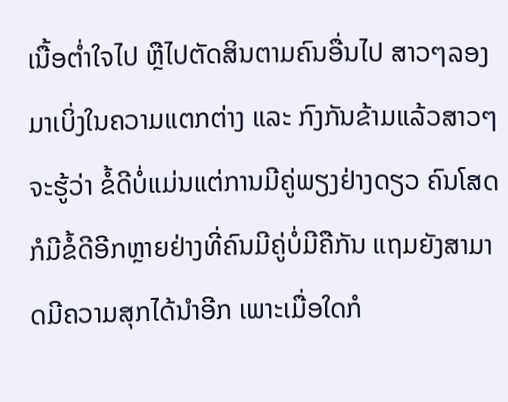ເນື້ອຕໍ່າໃຈໄປ ຫຼືໄປຕັດສິນຕາມຄົນອື່ນໄປ ສາວໆລອງມາເບິ່ງໃນຄວາມແຕກຕ່າງ ແລະ ກົງກັນຂ້າມແລ້ວສາວໆຈະຮູ້ວ່າ ຂໍ້ດີບໍ່ແມ່ນແຕ່ການມີຄູ່ພຽງຢ່າງດຽວ ຄົນໂສດກໍມີຂໍ້ດີອີກຫຼາຍຢ່າງທີ່ຄົນມີຄູ່ບໍ່ມີຄືກັນ ແຖມຍັງສາມາດມີຄວາມສຸກໄດ້ນໍາອີກ ເພາະເມື່ອໃດກໍ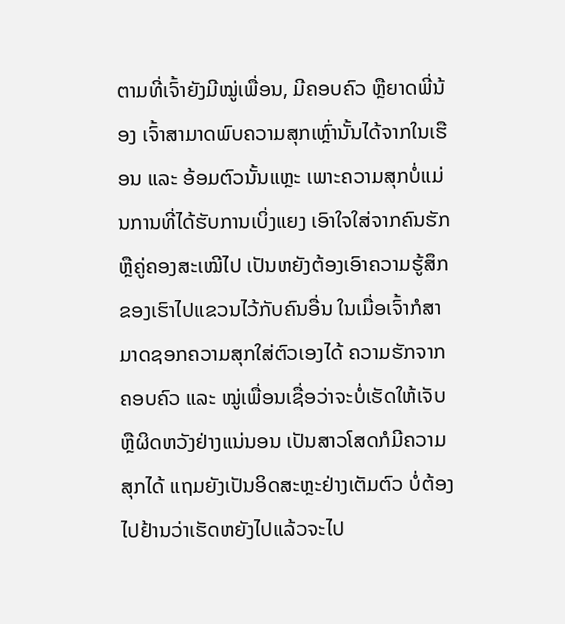ຕາມທີ່ເຈົ້າຍັງມີໝູ່ເພື່ອນ, ມີຄອບຄົວ ຫຼືຍາດພີ່ນ້ອງ ເຈົ້າສາມາດພົບຄວາມສຸກເຫຼົ່ານັ້ນໄດ້ຈາກໃນເຮືອນ ແລະ ອ້ອມຕົວນັ້ນແຫຼະ ເພາະຄວາມສຸກບໍ່ແມ່ນການທີ່ໄດ້ຮັບການເບິ່ງແຍງ ເອົາໃຈໃສ່ຈາກຄົນຮັກ ຫຼືຄູ່ຄອງສະເໝີໄປ ເປັນຫຍັງຕ້ອງເອົາຄວາມຮູ້ສຶກຂອງເຮົາໄປແຂວນໄວ້ກັບຄົນອື່ນ ໃນເມື່ອເຈົ້າກໍສາມາດຊອກຄວາມສຸກໃສ່ຕົວເອງໄດ້ ຄວາມຮັກຈາກຄອບຄົວ ແລະ ໝູ່ເພື່ອນເຊື່ອວ່າຈະບໍ່ເຮັດໃຫ້ເຈັບ ຫຼືຜິດຫວັງຢ່າງແນ່ນອນ ເປັນສາວໂສດກໍມີຄວາມສຸກໄດ້ ແຖມຍັງເປັນອິດສະຫຼະຢ່າງເຕັມຕົວ ບໍ່ຕ້ອງໄປຢ້ານວ່າເຮັດຫຍັງໄປແລ້ວຈະໄປ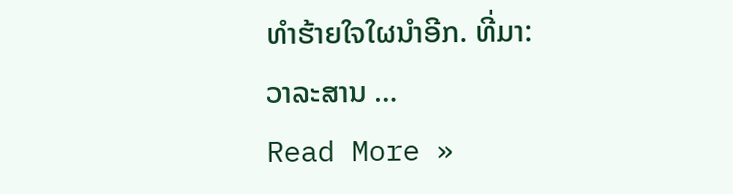ທໍາຮ້າຍໃຈໃຜນໍາອີກ. ທີ່ມາ: ວາລະສານ …
Read More »